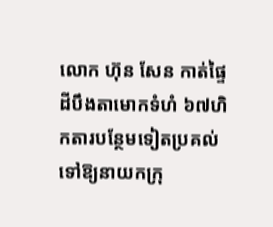លោក ហ៊ុន សែន កាត់ផ្ទៃដីបឹងតាមោកទំហំ ៦៧ហិកតារបន្ថែមទៀតប្រគល់ទៅឱ្យនាយកក្រុ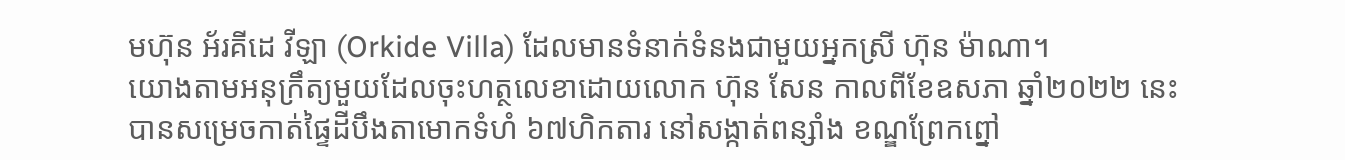មហ៊ុន អ័រគីដេ វីឡា (Orkide Villa) ដែលមានទំនាក់ទំនងជាមួយអ្នកស្រី ហ៊ុន ម៉ាណា។
យោងតាមអនុក្រឹត្យមួយដែលចុះហត្ថលេខាដោយលោក ហ៊ុន សែន កាលពីខែឧសភា ឆ្នាំ២០២២ នេះ បានសម្រេចកាត់ផ្ទៃដីបឹងតាមោកទំហំ ៦៧ហិកតារ នៅសង្កាត់ពន្សាំង ខណ្ឌព្រែកព្នៅ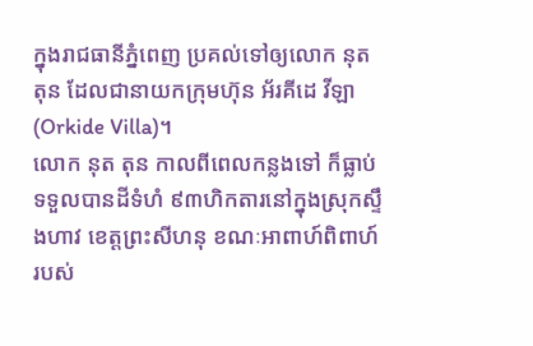ក្នុងរាជធានីភ្នំពេញ ប្រគល់ទៅឲ្យលោក នុត តុន ដែលជានាយកក្រុមហ៊ុន អ័រគីដេ វីឡា (Orkide Villa)។
លោក នុត តុន កាលពីពេលកន្លងទៅ ក៏ធ្លាប់ទទួលបានដីទំហំ ៩៣ហិកតារនៅក្នុងស្រុកស្ទឹងហាវ ខេត្តព្រះសីហនុ ខណៈអាពាហ៍ពិពាហ៍របស់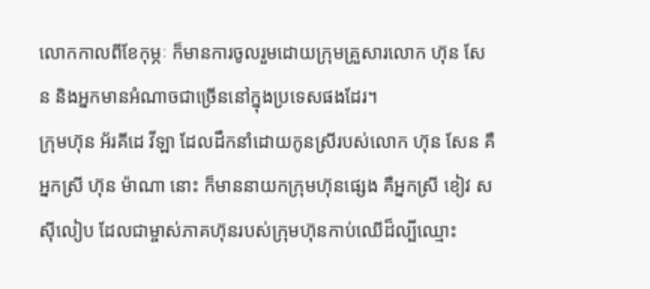លោកកាលពីខែកុម្ភៈ ក៏មានការចូលរួមដោយក្រុមគ្រួសារលោក ហ៊ុន សែន និងអ្នកមានអំណាចជាច្រើននៅក្នុងប្រទេសផងដែរ។
ក្រុមហ៊ុន អ័រគីដេ វីឡា ដែលដឹកនាំដោយកូនស្រីរបស់លោក ហ៊ុន សែន គឺអ្នកស្រី ហ៊ុន ម៉ាណា នោះ ក៏មាននាយកក្រុមហ៊ុនផ្សេង គឺអ្នកស្រី ខៀវ សស៊ីលៀប ដែលជាម្ចាស់ភាគហ៊ុនរបស់ក្រុមហ៊ុនកាប់ឈើដ៏ល្បីឈ្មោះ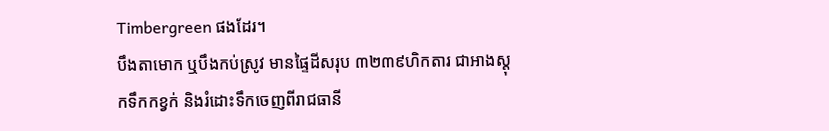Timbergreen ផងដែរ។
បឹងតាមោក ឬបឹងកប់ស្រូវ មានផ្ទៃដីសរុប ៣២៣៩ហិកតារ ជាអាងស្ដុកទឹកកខ្វក់ និងរំដោះទឹកចេញពីរាជធានី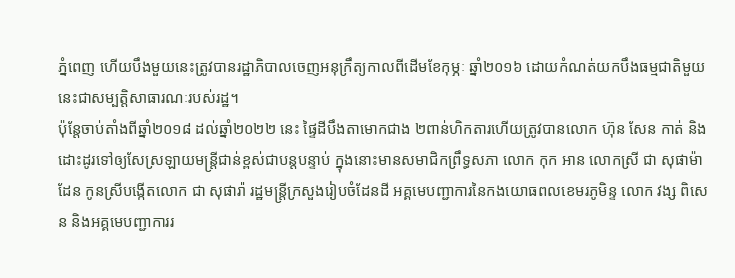ភ្នំពេញ ហើយបឹងមួយនេះត្រូវបានរដ្ឋាភិបាលចេញអនុក្រឹត្យកាលពីដើមខែកុម្ភៈ ឆ្នាំ២០១៦ ដោយកំណត់យកបឹងធម្មជាតិមួយនេះជាសម្បត្តិសាធារណៈរបស់រដ្ឋ។
ប៉ុន្តែចាប់តាំងពីឆ្នាំ២០១៨ ដល់ឆ្នាំ២០២២ នេះ ផ្ទៃដីបឹងតាមោកជាង ២ពាន់ហិកតារហើយត្រូវបានលោក ហ៊ុន សែន កាត់ និងដោះដូរទៅឲ្យសែស្រឡាយមន្ត្រីជាន់ខ្ពស់ជាបន្តបន្ទាប់ ក្នុងនោះមានសមាជិកព្រឹទ្ធសភា លោក កុក អាន លោកស្រី ជា សុផាម៉ាដែន កូនស្រីបង្កើតលោក ជា សុផារ៉ា រដ្ឋមន្ត្រីក្រសួងរៀបចំដែនដី អគ្គមេបញ្ជាការនៃកងយោធពលខេមរភូមិន្ទ លោក វង្ស ពិសេន និងអគ្គមេបញ្ជាការរ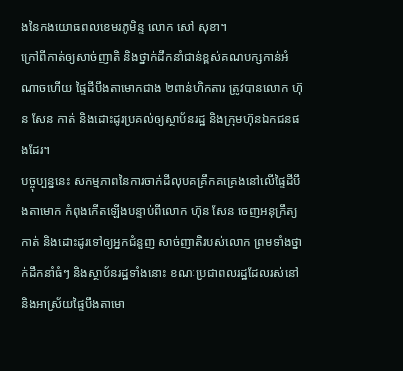ងនៃកងយោធពលខេមរភូមិន្ទ លោក សៅ សុខា។
ក្រៅពីកាត់ឲ្យសាច់ញាតិ និងថ្នាក់ដឹកនាំជាន់ខ្ពស់គណបក្សកាន់អំណាចហើយ ផ្ទៃដីបឹងតាមោកជាង ២ពាន់ហិកតារ ត្រូវបានលោក ហ៊ុន សែន កាត់ និងដោះដូរប្រគល់ឲ្យស្ថាប័នរដ្ឋ និងក្រុមហ៊ុនឯកជនផងដែរ។
បច្ចុប្បន្ននេះ សកម្មភាពនៃការចាក់ដីលុបគគ្រឹកគគ្រេងនៅលើផ្ទៃដីបឹងតាមោក កំពុងកើតឡើងបន្ទាប់ពីលោក ហ៊ុន សែន ចេញអនុក្រឹត្យកាត់ និងដោះដូរទៅឲ្យអ្នកជំនួញ សាច់ញាតិរបស់លោក ព្រមទាំងថ្នាក់ដឹកនាំធំៗ និងស្ថាប័នរដ្ឋទាំងនោះ ខណៈប្រជាពលរដ្ឋដែលរស់នៅ និងអាស្រ័យផ្ទៃបឹងតាមោ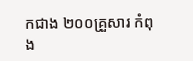កជាង ២០០គ្រួសារ កំពុង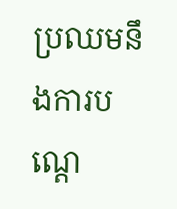ប្រឈមនឹងការបណ្ដេ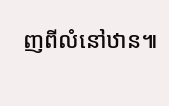ញពីលំនៅឋាន៕